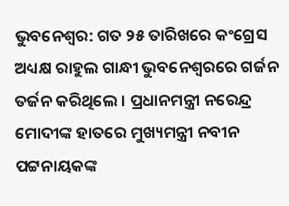ଭୁବନେଶ୍ୱର: ଗତ ୨୫ ତାରିଖରେ କଂଗ୍ରେସ ଅଧ୍ୟକ୍ଷ ରାହୁଲ ଗାନ୍ଧୀ ଭୁବନେଶ୍ୱରରେ ଗର୍ଜନ ତର୍ଜନ କରିଥିଲେ । ପ୍ରଧାନମନ୍ତ୍ରୀ ନରେନ୍ଦ୍ର ମୋଦୀଙ୍କ ହାତରେ ମୁଖ୍ୟମନ୍ତ୍ରୀ ନବୀନ ପଟ୍ଟନାୟକଙ୍କ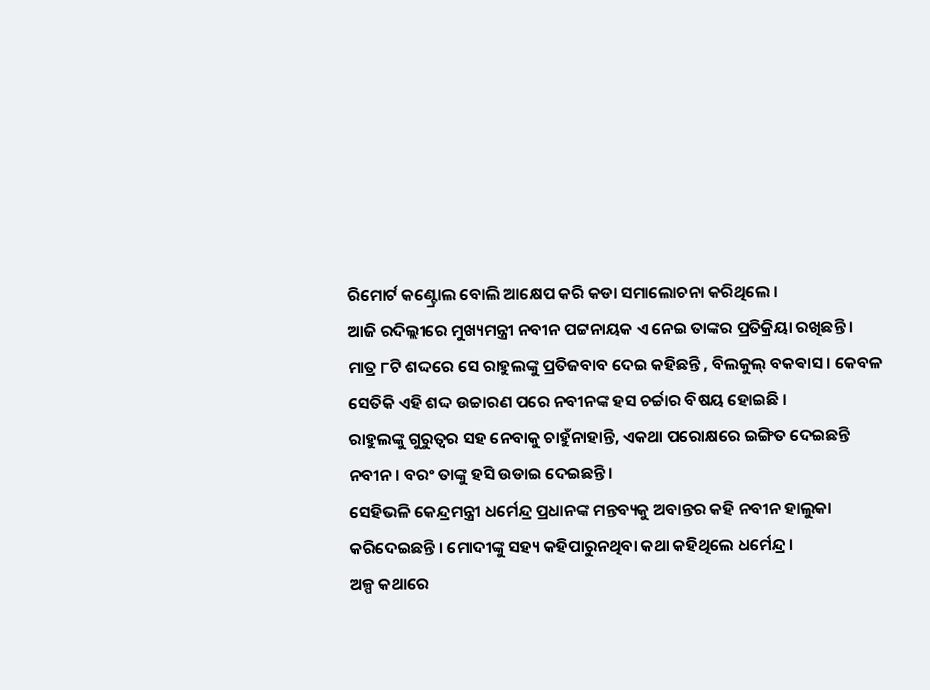ରିମୋର୍ଟ କଣ୍ଟ୍ରୋଲ ବୋଲି ଆକ୍ଷେପ କରି କଡା ସମାଲୋଚନା କରିଥିଲେ ।
ଆଜି ରଦିଲ୍ଲୀରେ ମୁଖ୍ୟମନ୍ତ୍ରୀ ନବୀନ ପଟ୍ଟନାୟକ ଏ ନେଇ ତାଙ୍କର ପ୍ରତିକ୍ରିୟା ରଖିଛନ୍ତି । ମାତ୍ର ୮ଟି ଶଦ୍ଦରେ ସେ ରାହୁଲଙ୍କୁ ପ୍ରତିଜବାବ ଦେଇ କହିଛନ୍ତି , ବିଲକୁଲ୍ ବକଵାସ । କେବଳ ସେତିକି ଏହି ଶଦ୍ଦ ଉଚ୍ଚାରଣ ପରେ ନବୀନଙ୍କ ହସ ଚର୍ଚ୍ଚାର ବିଷୟ ହୋଇଛି ।
ରାହୁଲଙ୍କୁ ଗୁରୁତ୍ୱର ସହ ନେବାକୁ ଚାହୁଁନାହାନ୍ତି, ଏକଥା ପରୋକ୍ଷରେ ଇଙ୍ଗିତ ଦେଇଛନ୍ତି ନବୀନ । ବରଂ ତାଙ୍କୁ ହସି ଉଡାଇ ଦେଇଛନ୍ତି ।
ସେହିଭଳି କେନ୍ଦ୍ରମନ୍ତ୍ରୀ ଧର୍ମେନ୍ଦ୍ର ପ୍ରଧାନଙ୍କ ମନ୍ତବ୍ୟକୁ ଅବାନ୍ତର କହି ନବୀନ ହାଲୁକା କରିଦେଇଛନ୍ତି । ମୋଦୀଙ୍କୁ ସହ୍ୟ କହିପାରୁନଥିବା କଥା କହିଥିଲେ ଧର୍ମେନ୍ଦ୍ର ।
ଅଳ୍ପ କଥାରେ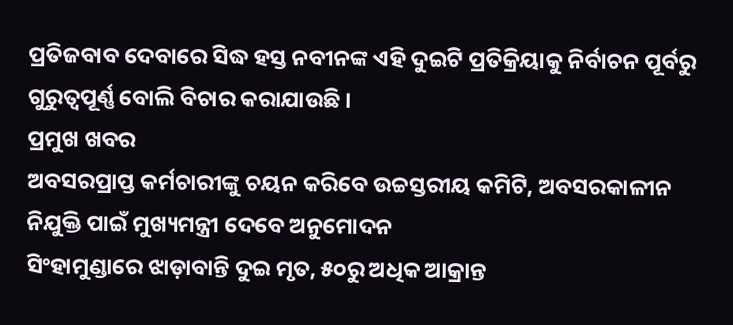ପ୍ରତିଜବାବ ଦେବାରେ ସିଦ୍ଧ ହସ୍ତ ନବୀନଙ୍କ ଏହି ଦୁଇଟି ପ୍ରତିକ୍ରିୟାକୁ ନିର୍ବାଚନ ପୂର୍ବରୁ ଗୁରୁତ୍ୱପୂର୍ଣ୍ଣ ବୋଲି ବିଚାର କରାଯାଉଛି ।
ପ୍ରମୁଖ ଖବର
ଅବସରପ୍ରାପ୍ତ କର୍ମଚାରୀଙ୍କୁ ଚୟନ କରିବେ ଉଚ୍ଚସ୍ତରୀୟ କମିଟି, ଅବସରକାଳୀନ ନିଯୁକ୍ତି ପାଇଁ ମୁଖ୍ୟମନ୍ତ୍ରୀ ଦେବେ ଅନୁମୋଦନ
ସିଂହାମୁଣ୍ଡାରେ ଝାଡ଼ାବାନ୍ତି ଦୁଇ ମୃତ, ୫୦ରୁ ଅଧିକ ଆକ୍ରାନ୍ତ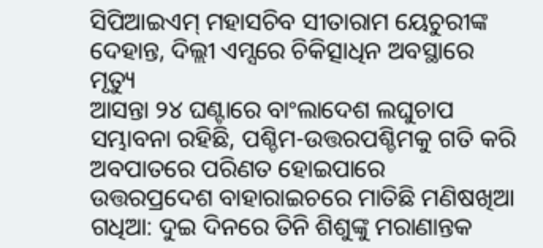ସିପିଆଇଏମ୍ ମହାସଚିବ ସୀତାରାମ ୟେଚୁରୀଙ୍କ ଦେହାନ୍ତ, ଦିଲ୍ଲୀ ଏମ୍ସରେ ଚିକିତ୍ସାଧିନ ଅବସ୍ଥାରେ ମୃତ୍ୟୁ
ଆସନ୍ତା ୨୪ ଘଣ୍ଟାରେ ବାଂଲାଦେଶ ଲଘୁଚାପ ସମ୍ଭାବନା ରହିଛି, ପଶ୍ଚିମ-ଉତ୍ତରପଶ୍ଚିମକୁ ଗତି କରି ଅବପାତରେ ପରିଣତ ହୋଇପାରେ
ଉତ୍ତରପ୍ରଦେଶ ବାହାରାଇଚରେ ମାତିଛି ମଣିଷଖିଆ ଗଧିଆ: ଦୁଇ ଦିନରେ ତିନି ଶିଶୁଙ୍କୁ ମରାଣାନ୍ତକ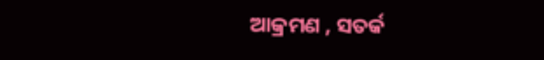ଆକ୍ରମଣ , ସତର୍କ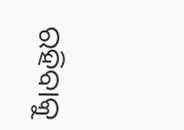ରହିବାକୁ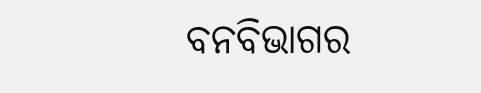ବନବିଭାଗର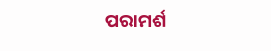ପରାମର୍ଶ